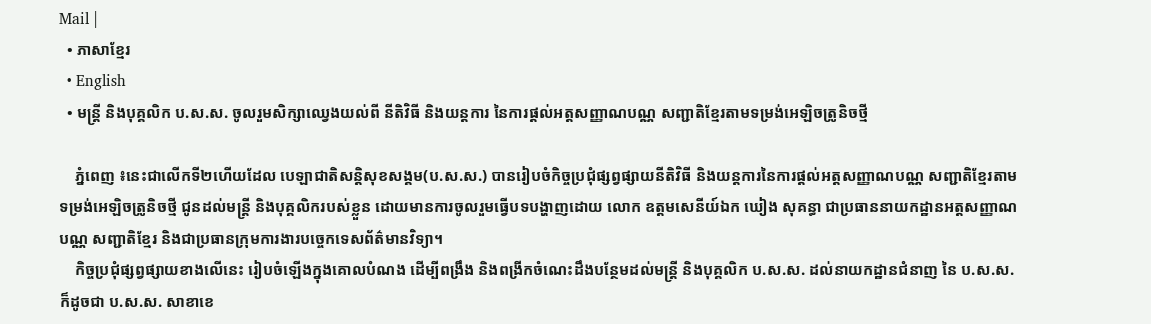Mail |
  • ភាសាខ្មែរ
  • English
  • មន្ត្រី និងបុគ្គលិក ប.ស.ស. ចូលរួមសិក្សាឈ្វេងយល់ពី នីតិវិធី និងយន្តការ នៃការផ្តល់អត្តសញ្ញាណបណ្ណ សញ្ជាតិខ្មែរតាមទម្រង់អេឡិចត្រូនិចថ្មី

    ភ្នំពេញ ៖នេះជាលើកទី២ហើយដែល បេឡាជាតិសន្តិសុខសង្គម(ប.ស.ស.) បានរៀបចំកិច្ចប្រជុំផ្សព្វផ្សាយនីតិវិធី និងយន្តការនៃការផ្តល់អត្តសញ្ញាណបណ្ណ សញ្ជាតិខ្មែរតាមទម្រង់អេឡិចត្រូនិចថ្មី ជូនដល់មន្ត្រី និងបុគ្គលិករបស់ខ្លួន ដោយមានការចូលរួមធ្វើបទបង្ហាញដោយ លោក ឧត្តមសេនីយ៍ឯក ឃៀង សុគន្ធា ជាប្រធាននាយកដ្ឋានអត្តសញ្ញាណបណ្ណ សញ្ជាតិខ្មែរ និងជាប្រធានក្រុមការងារបច្ចេកទេសព័ត៌មានវិទ្យា។
    កិច្ចប្រជុំផ្សព្វផ្សាយខាងលើនេះ រៀបចំឡើងក្នុងគោលបំណង ដើម្បីពង្រឹង និងពង្រីកចំណេះដឹងបន្ថែមដល់មន្រ្តី និងបុគ្គលិក ប.ស.ស. ដល់នាយកដ្ឋានជំនាញ នៃ ប.ស.ស. ក៏ដូចជា ប.ស.ស. សាខាខេ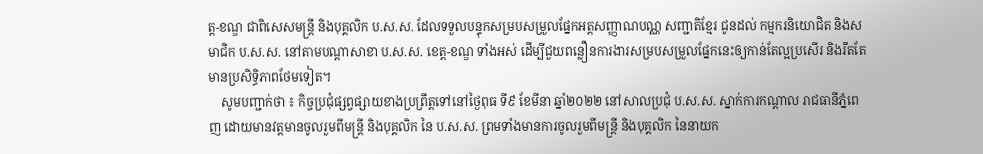ត្ត-ខណ្ឌ ជាពិសេសមន្ត្រី និងបុគ្គលិក ប.ស.ស. ដែលទទួលបន្ទុកសម្របសម្រួលផ្នែកអត្តសញ្ញាណបណ្ណ សញ្ជាតិខ្មែរ ជូនដល់ កម្មករនិយោជិត និងសមាជិក ប.ស.ស. នៅតាមបណ្តាសាខា ប.ស.ស. ខេត្ត-ខណ្ឌ ទាំងអស់ ដើម្បីជួយពន្លឿនការងារសម្របសម្រួលផ្នែកនេះឲ្យកាន់តែល្អប្រសើរ និងរឹតតែមានប្រសិទ្ធិភាពថែមទៀត។
    សូមបញ្ជាក់ថា ៖ កិច្ចប្រជុំផ្សព្វផ្សាយខាងប្រព្រឹត្តទៅនៅថ្ងៃពុធ ទី៩ ខែមីនា ឆ្នាំ២០២២ នៅសាលប្រជុំ ប.ស.ស. ស្នាក់ការកណ្ដាល រាជធានីភ្នំពេញ ដោយមានវត្តមានចូលរួមពីមន្រ្តី និងបុគ្គលិក នៃ ប.ស.ស. ព្រមទាំងមានការចូលរួមពីមន្រ្តី និងបុគ្គលិក នៃនាយក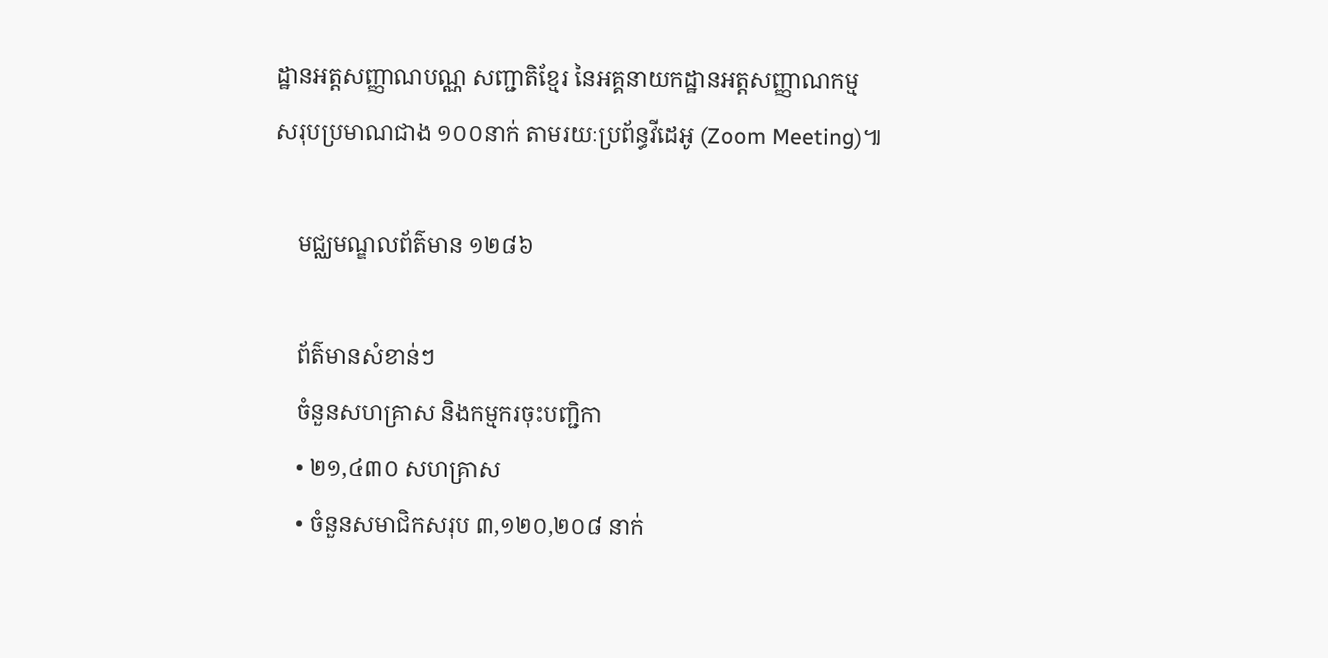ដ្ឋានអត្តសញ្ញាណបណ្ណ សញ្ជាតិខ្មែរ នៃអគ្គនាយកដ្ឋានអត្តសញ្ញាណកម្ម សរុបប្រមាណជាង ១០០នាក់ តាមរយៈប្រព័ន្ធវីដេអូ (Zoom Meeting)៕

    មជ្ឈមណ្ឌលព័ត៌មាន ១២៨៦

    ព័ត៌មានសំខាន់ៗ
    ចំនួនសហគ្រាស និងកម្មករចុះបញ្ជិកា
    • ២១,៤៣០ សហគ្រាស
    • ចំនួនសមាជិកសរុប ៣,១២០,២០៨ នាក់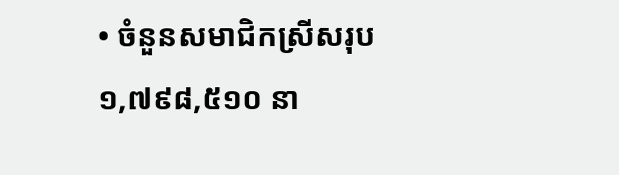• ចំនួនសមាជិកស្រីសរុប ១,៧៩៨,៥១០ នា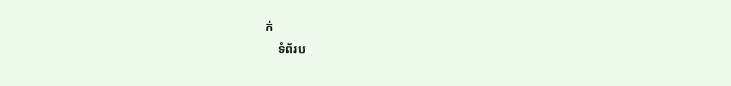ក់
    ទំព័រប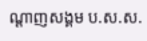ណ្ដាញសង្គម ប.ស.ស.